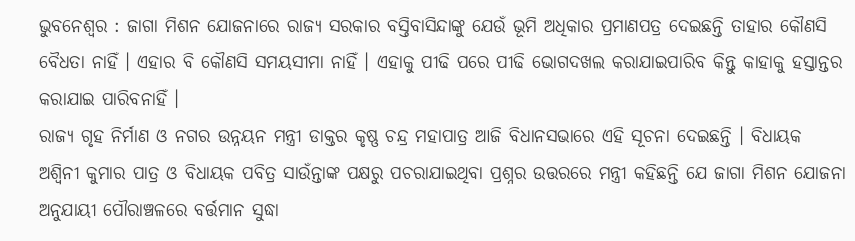ଭୁବନେଶ୍ୱର : ଜାଗା ମିଶନ ଯୋଜନାରେ ରାଜ୍ୟ ସରକାର ବସ୍ତିବାସିନ୍ଦାଙ୍କୁ ଯେଉଁ ଭୂମି ଅଧିକାର ପ୍ରମାଣପତ୍ର ଦେଇଛନ୍ତି ତାହାର କୌଣସି ବୈଧତା ନାହିଁ । ଏହାର ବି କୌଣସି ସମୟସୀମା ନାହିଁ । ଏହାକୁ ପୀଢି ପରେ ପୀଢି ଭୋଗଦଖଲ କରାଯାଇପାରିବ କିନ୍ତୁ କାହାକୁ ହସ୍ତାନ୍ତର କରାଯାଇ ପାରିବନାହିଁ ।
ରାଜ୍ୟ ଗୃହ ନିର୍ମାଣ ଓ ନଗର ଉନ୍ନୟନ ମନ୍ତ୍ରୀ ଡାକ୍ତର କୃଷ୍ଣ ଚନ୍ଦ୍ର ମହାପାତ୍ର ଆଜି ବିଧାନସଭାରେ ଏହି ସୂଚନା ଦେଇଛନ୍ତି । ବିଧାୟକ ଅଶ୍ୱିନୀ କୁମାର ପାତ୍ର ଓ ବିଧାୟକ ପବିତ୍ର ସାଉଁନ୍ତାଙ୍କ ପକ୍ଷରୁ ପଚରାଯାଇଥିବା ପ୍ରଶ୍ନର ଉତ୍ତରରେ ମନ୍ତ୍ରୀ କହିଛନ୍ତି ଯେ ଜାଗା ମିଶନ ଯୋଜନା ଅନୁଯାୟୀ ପୌରାଞ୍ଚଳରେ ବର୍ତ୍ତମାନ ସୁଦ୍ଧା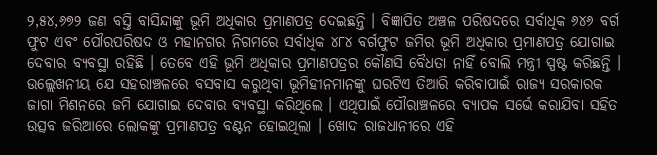୨,୫୪,୬୭୨ ଜଣ ବସ୍ତି ବାସିନ୍ଦାଙ୍କୁ ଭୂମି ଅଧିକାର ପ୍ରମାଣପତ୍ର ଦେଇଛନ୍ତି । ବିଜ୍ଞାପିତ ଅଞ୍ଚଳ ପରିଷଦରେ ସର୍ବାଧିକ ୬୪୬ ବର୍ଗ ଫୁଟ ଏବଂ ପୌରପରିଷଦ ଓ ମହାନଗର ନିଗମରେ ସର୍ବାଧିକ ୪୮୪ ବର୍ଗଫୁଟ ଜମିର ଭୂମି ଅଧିକାର ପ୍ରମାଣପତ୍ର ଯୋଗାଇ ଦେବାର ବ୍ୟବସ୍ଥା ରହିଛି । ତେବେ ଏହି ଭୂମି ଅଧିକାର ପ୍ରମାଣପତ୍ରର କୌଣସି ବୈଧତା ନାହିଁ ବୋଲି ମନ୍ତ୍ରୀ ସ୍ପଷ୍ଟ କରିଛନ୍ତି ।
ଉଲ୍ଲେଖନୀୟ ଯେ ସହରାଞ୍ଚଳରେ ବସବାସ କରୁଥିବା ଭୂମିହୀନମାନଙ୍କୁ ଘରଟିଏ ତିଆରି କରିବାପାଇଁ ରାଜ୍ୟ ସରକାରକ ଜାଗା ମିଶନରେ ଜମି ଯୋଗାଇ ଦେବାର ବ୍ୟବସ୍ଥା କରିଥିଲେ । ଏଥିପାଇଁ ପୌରାଞ୍ଚଳରେ ବ୍ୟାପକ ସର୍ଭେ କରାଯିବା ସହିତ ଉତ୍ସବ ଜରିଆରେ ଲୋକଙ୍କୁ ପ୍ରମାଣପତ୍ର ବଣ୍ଟନ ହୋଇଥିଲା । ଖୋଦ ରାଜଧାନୀରେ ଏହି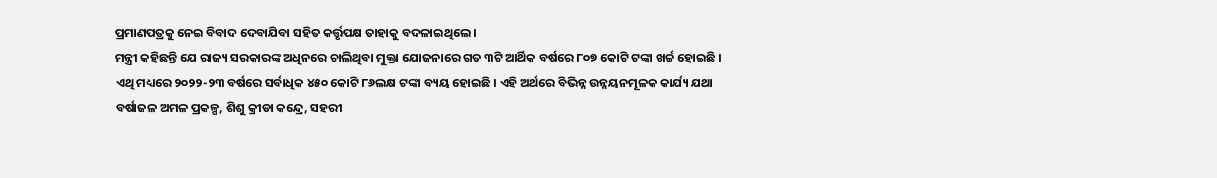ପ୍ରମାଣପତ୍ରକୁ ନେଇ ବିବାଦ ଦେବାଯିବା ସହିତ କର୍ତ୍ତୃପକ୍ଷ ତାହାକୁ ବଦଳାଇଥିଲେ ।
ମନ୍ତ୍ରୀ କହିଛନ୍ତି ଯେ ରାଜ୍ୟ ସରକାରଙ୍କ ଅଧିନରେ ଚାଲିଥିବା ମୁକ୍ତା ଯୋଜନାରେ ଗତ ୩ଟି ଆର୍ଥିକ ବର୍ଷରେ ୮୦୭ କୋଟି ଟଙ୍କା ଖର୍ଚ୍ଚ ହୋଇଛି । ଏଥି ମଧ୍ୟରେ ୨୦୨୨-୨୩ ବର୍ଷରେ ସର୍ବାଧିକ ୪୫୦ କୋଟି ୮୬ଲକ୍ଷ ଟଙ୍କା ବ୍ୟୟ ହୋଇଛି । ଏହି ଅର୍ଥରେ ବିଭିନ୍ନ ଉନ୍ନୟନମୂଳକ କାର୍ଯ୍ୟ ଯଥା ବର୍ଷାଜଳ ଅମଳ ପ୍ରକଳ୍ପ, ଶିଶୁ କ୍ରୀଡା କନ୍ଦ୍ରେ, ସହରୀ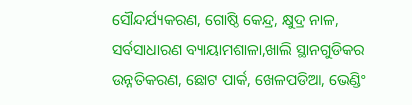ସୌନ୍ଦର୍ଯ୍ୟକରଣ, ଗୋଷ୍ଠି କେନ୍ଦ୍ର, କ୍ଷୁଦ୍ର ନାଳ, ସର୍ବସାଧାରଣ ବ୍ୟାୟାମଶାଳା,ଖାଲି ସ୍ଥାନଗୁଡିକର ଉନ୍ନତିକରଣ, ଛୋଟ ପାର୍କ, ଖେଳପଡିଆ, ଭେଣ୍ଡିଂ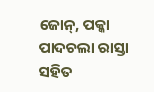ଜୋନ୍, ପକ୍କା ପାଦଚଲା ରାସ୍ତା ସହିତ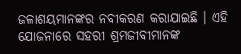ଜଳାଶୟମାନଙ୍କର ନବୀକରଣ କରାଯାଇଛି । ଏହି ଯୋଜନାରେ ସହରୀ ଶ୍ରମଜୀବୀମାନଙ୍କ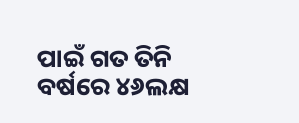ପାଇଁ ଗତ ତିନି ବର୍ଷରେ ୪୬ଲକ୍ଷ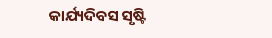କାର୍ଯ୍ୟଦିବସ ସୃଷ୍ଟି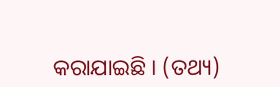କରାଯାଇଛି । (ତଥ୍ୟ)